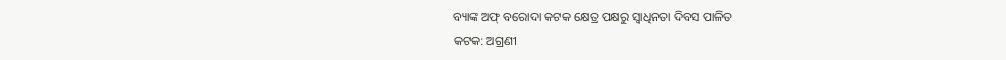ବ୍ୟାଙ୍କ ଅଫ୍ ବରୋଦା କଟକ କ୍ଷେତ୍ର ପକ୍ଷରୁ ସ୍ୱାଧିନତା ଦିବସ ପାଳିତ
କଟକ: ଅଗ୍ରଣୀ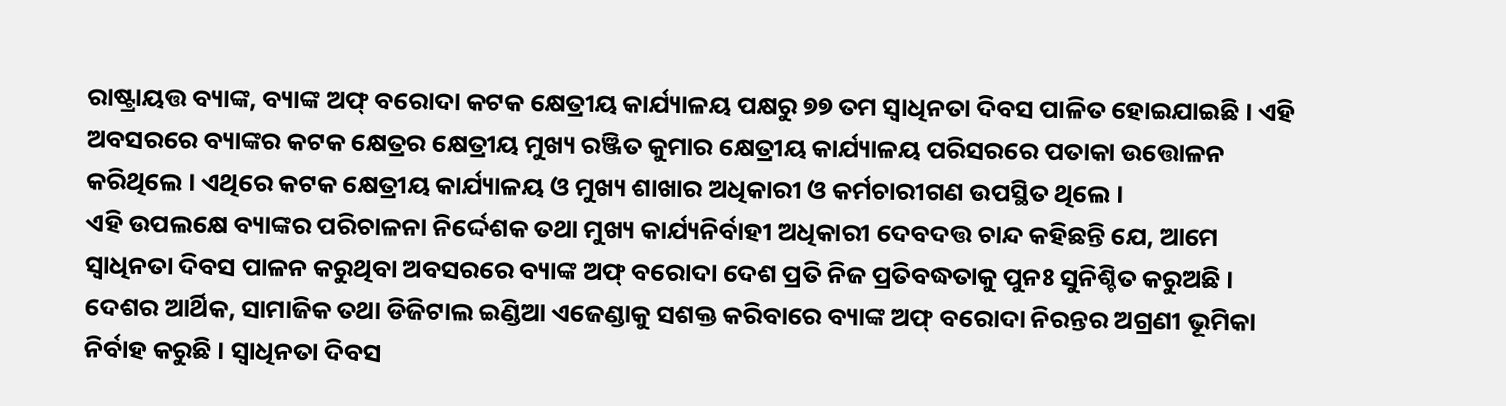ରାଷ୍ଟ୍ରାୟତ୍ତ ବ୍ୟାଙ୍କ, ବ୍ୟାଙ୍କ ଅଫ୍ ବରୋଦା କଟକ କ୍ଷେତ୍ରୀୟ କାର୍ଯ୍ୟାଳୟ ପକ୍ଷରୁ ୭୭ ତମ ସ୍ୱାଧିନତା ଦିବସ ପାଳିତ ହୋଇଯାଇଛି । ଏହି ଅବସରରେ ବ୍ୟାଙ୍କର କଟକ କ୍ଷେତ୍ରର କ୍ଷେତ୍ରୀୟ ମୁଖ୍ୟ ରଞ୍ଜିତ କୁମାର କ୍ଷେତ୍ରୀୟ କାର୍ଯ୍ୟାଳୟ ପରିସରରେ ପତାକା ଉତ୍ତୋଳନ କରିଥିଲେ । ଏଥିରେ କଟକ କ୍ଷେତ୍ରୀୟ କାର୍ଯ୍ୟାଳୟ ଓ ମୁଖ୍ୟ ଶାଖାର ଅଧିକାରୀ ଓ କର୍ମଚାରୀଗଣ ଉପସ୍ଥିତ ଥିଲେ ।
ଏହି ଉପଲକ୍ଷେ ବ୍ୟାଙ୍କର ପରିଚାଳନା ନିର୍ଦ୍ଦେଶକ ତଥା ମୁଖ୍ୟ କାର୍ଯ୍ୟନିର୍ବାହୀ ଅଧିକାରୀ ଦେବଦତ୍ତ ଚାନ୍ଦ କହିଛନ୍ତି ଯେ, ଆମେ ସ୍ୱାଧିନତା ଦିବସ ପାଳନ କରୁଥିବା ଅବସରରେ ବ୍ୟାଙ୍କ ଅଫ୍ ବରୋଦା ଦେଶ ପ୍ରତି ନିଜ ପ୍ରତିବଦ୍ଧତାକୁ ପୁନଃ ସୁନିଶ୍ଚିତ କରୁଅଛି । ଦେଶର ଆର୍ଥିକ, ସାମାଜିକ ତଥା ଡିଜିଟାଲ ଇଣ୍ଡିଆ ଏଜେଣ୍ଡାକୁ ସଶକ୍ତ କରିବାରେ ବ୍ୟାଙ୍କ ଅଫ୍ ବରୋଦା ନିରନ୍ତର ଅଗ୍ରଣୀ ଭୂମିକା ନିର୍ବାହ କରୁଛି । ସ୍ୱାଧିନତା ଦିବସ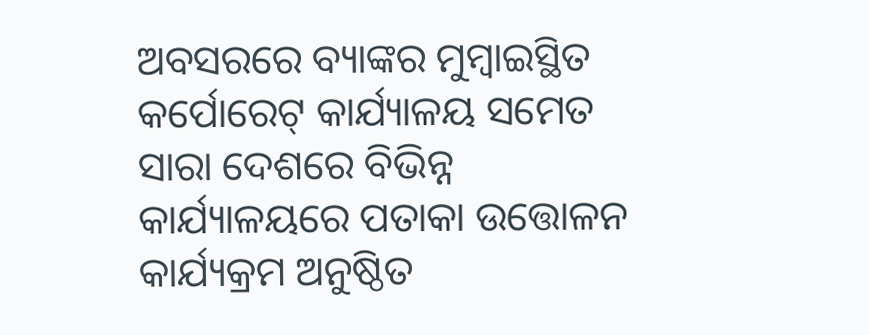ଅବସରରେ ବ୍ୟାଙ୍କର ମୁମ୍ବାଇସ୍ଥିତ କର୍ପୋରେଟ୍ କାର୍ଯ୍ୟାଳୟ ସମେତ ସାରା ଦେଶରେ ବିଭିନ୍ନ କାର୍ଯ୍ୟାଳୟରେ ପତାକା ଉତ୍ତୋଳନ କାର୍ଯ୍ୟକ୍ରମ ଅନୁଷ୍ଠିତ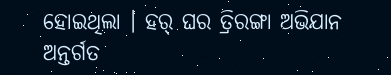ହୋଇଥିଲା । ହର୍ ଘର ତ୍ରିରଙ୍ଗା ଅଭିଯାନ ଅନ୍ତର୍ଗତ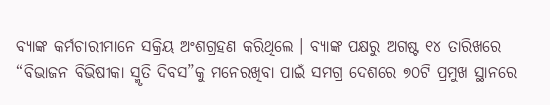ବ୍ୟାଙ୍କ କର୍ମଚାରୀମାନେ ସକ୍ରିୟ ଅଂଶଗ୍ରହଣ କରିଥିଲେ । ବ୍ୟାଙ୍କ ପକ୍ଷରୁ ଅଗଷ୍ଟ ୧୪ ତାରିଖରେ “ବିଭାଜନ ବିଭିଷୀକା ସ୍ମୃତି ଦିବସ”କୁ ମନେରଖିବା ପାଇଁ ସମଗ୍ର ଦେଶରେ ୭୦ଟି ପ୍ରମୁଖ ସ୍ଥାନରେ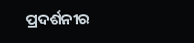ପ୍ରଦର୍ଶନୀର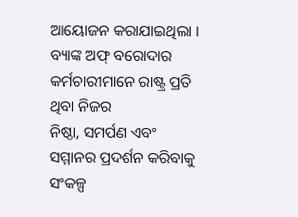ଆୟୋଜନ କରାଯାଇଥିଲା । ବ୍ୟାଙ୍କ ଅଫ୍ ବରୋଦାର କର୍ମଚାରୀମାନେ ରାଷ୍ଟ୍ର ପ୍ରତି ଥିବା ନିଜର
ନିଷ୍ଠା, ସମର୍ପଣ ଏବଂ ସମ୍ମାନର ପ୍ରଦର୍ଶନ କରିବାକୁ ସଂକଳ୍ପ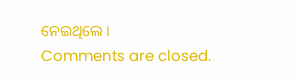ନେଇଥିଲେ ।
Comments are closed.